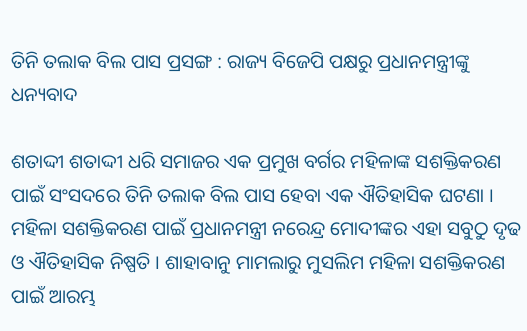ତିନି ତଲାକ ବିଲ ପାସ ପ୍ରସଙ୍ଗ : ରାଜ୍ୟ ବିଜେପି ପକ୍ଷରୁ ପ୍ରଧାନମନ୍ତ୍ରୀଙ୍କୁ ଧନ୍ୟବାଦ

ଶତାଦ୍ଦୀ ଶତାଦ୍ଦୀ ଧରି ସମାଜର ଏକ ପ୍ରମୁଖ ବର୍ଗର ମହିଳାଙ୍କ ସଶକ୍ତିକରଣ ପାଇଁ ସଂସଦରେ ତିନି ତଲାକ ବିଲ ପାସ ହେବା ଏକ ଐତିହାସିକ ଘଟଣା । ମହିଳା ସଶକ୍ତିକରଣ ପାଇଁ ପ୍ରଧାନମନ୍ତ୍ରୀ ନରେନ୍ଦ୍ର ମୋଦୀଙ୍କର ଏହା ସବୁଠୁ ଦୃଢ ଓ ଐତିହାସିକ ନିଷ୍ପତି । ଶାହାବାନୁ ମାମଲାରୁ ମୁସଲିମ ମହିଳା ସଶକ୍ତିକରଣ ପାଇଁ ଆରମ୍ଭ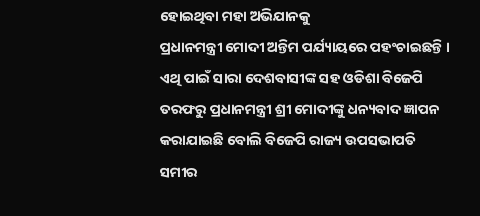ହୋଇଥିବା ମହା ଅଭିଯାନକୁ
ପ୍ରଧାନମନ୍ତ୍ରୀ ମୋଦୀ ଅନ୍ତିମ ପର୍ଯ୍ୟାୟରେ ପହଂଚାଇଛନ୍ତି । ଏଥି ପାଇଁ ସାରା ଦେଶବାସୀଙ୍କ ସହ ଓଡିଶା ବିଜେପି ତରଫରୁ ପ୍ରଧାନମନ୍ତ୍ରୀ ଶ୍ରୀ ମୋଦୀଙ୍କୁ ଧନ୍ୟବାଦ ଜ୍ଞାପନ କରାଯାଇଛି ବୋଲି ବିଜେପି ରାଜ୍ୟ ଉପସଭାପତି ସମୀର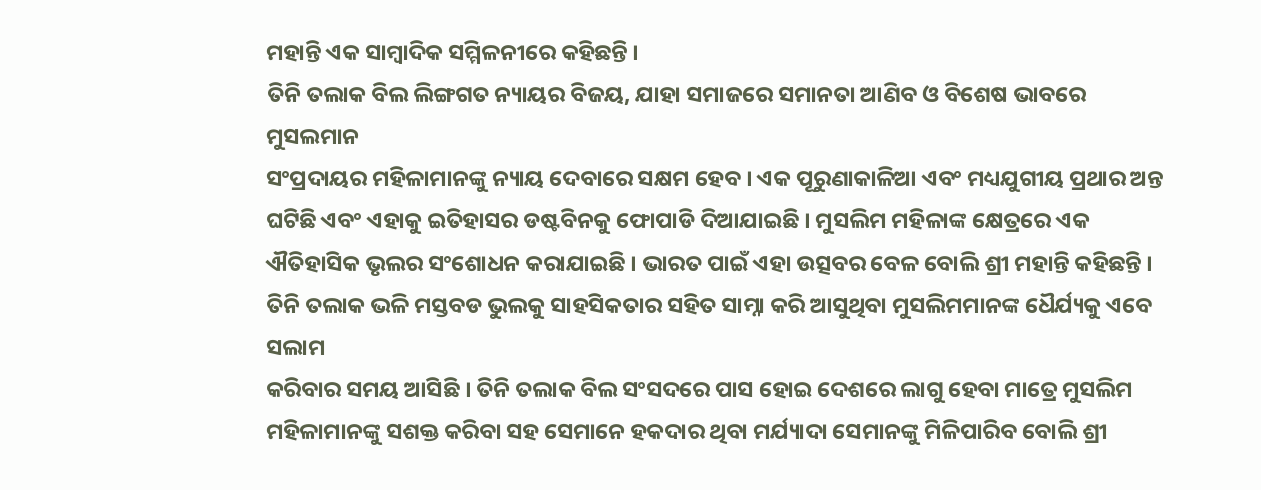ମହାନ୍ତି ଏକ ସାମ୍ବାଦିକ ସମ୍ମିଳନୀରେ କହିଛନ୍ତି ।
ତିନି ତଲାକ ବିଲ ଲିଙ୍ଗଗତ ନ୍ୟାୟର ବିଜୟ, ଯାହା ସମାଜରେ ସମାନତା ଆଣିବ ଓ ବିଶେଷ ଭାବରେ ମୁସଲମାନ
ସଂପ୍ରଦାୟର ମହିଳାମାନଙ୍କୁ ନ୍ୟାୟ ଦେବାରେ ସକ୍ଷମ ହେବ । ଏକ ପୂରୁଣାକାଳିଆ ଏବଂ ମଧ୍ୟଯୁଗୀୟ ପ୍ରଥାର ଅନ୍ତ ଘଟିଛି ଏବଂ ଏହାକୁ ଇତିହାସର ଡଷ୍ଟବିନକୁ ଫୋପାଡି ଦିଆଯାଇଛି । ମୁସଲିମ ମହିଳାଙ୍କ କ୍ଷେତ୍ରରେ ଏକ ଐତିହାସିକ ଭୃଲର ସଂଶୋଧନ କରାଯାଇଛି । ଭାରତ ପାଇଁ ଏହା ଉତ୍ସବର ବେଳ ବୋଲି ଶ୍ରୀ ମହାନ୍ତି କହିଛନ୍ତି ।
ତିନି ତଲାକ ଭଳି ମସ୍ତବଡ ଭୁଲକୁ ସାହସିକତାର ସହିତ ସାମ୍ନା କରି ଆସୁଥିବା ମୁସଲିମମାନଙ୍କ ଧୈର୍ଯ୍ୟକୁ ଏବେ ସଲାମ
କରିବାର ସମୟ ଆସିଛି । ତିନି ତଲାକ ବିଲ ସଂସଦରେ ପାସ ହୋଇ ଦେଶରେ ଲାଗୁ ହେବା ମାତ୍ରେ ମୁସଲିମ ମହିଳାମାନଙ୍କୁ ସଶକ୍ତ କରିବା ସହ ସେମାନେ ହକଦାର ଥିବା ମର୍ଯ୍ୟାଦା ସେମାନଙ୍କୁ ମିଳିପାରିବ ବୋଲି ଶ୍ରୀ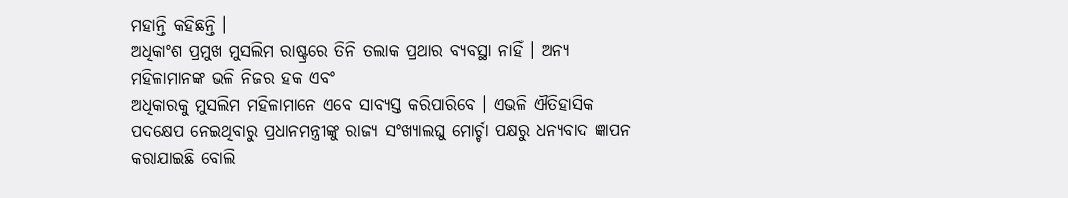ମହାନ୍ତି କହିଛନ୍ତି ।
ଅଧିକାଂଶ ପ୍ରମୁଖ ମୁସଲିମ ରାଷ୍ଟ୍ରରେ ତିନି ତଲାକ ପ୍ରଥାର ବ୍ୟବସ୍ଥା ନାହିଁ । ଅନ୍ୟ ମହିଳାମାନଙ୍କ ଭଳି ନିଜର ହକ ଏବଂ
ଅଧିକାରକୁ ମୁସଲିମ ମହିଳାମାନେ ଏବେ ସାବ୍ୟସ୍ତ କରିପାରିବେ । ଏଭଳି ଐତିହାସିକ ପଦକ୍ଷେପ ନେଇଥିବାରୁ ପ୍ରଧାନମନ୍ତ୍ରୀଙ୍କୁ ରାଜ୍ୟ ସଂଖ୍ୟାଲଘୁ ମୋର୍ଚ୍ଚା ପକ୍ଷରୁ ଧନ୍ୟବାଦ ଜ୍ଞାପନ କରାଯାଇଛି ବୋଲି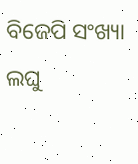ବିଜେପି ସଂଖ୍ୟା ଲଘୁ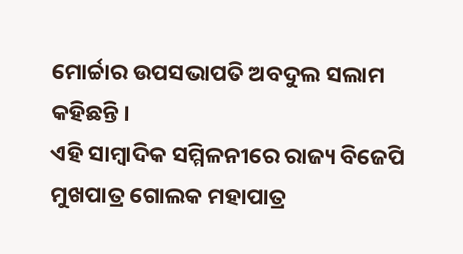ମୋର୍ଚ୍ଚାର ଉପସଭାପତି ଅବଦୁଲ ସଲାମ କହିଛନ୍ତି ।
ଏହି ସାମ୍ବାଦିକ ସମ୍ମିଳନୀରେ ରାଜ୍ୟ ବିଜେପି ମୁଖପାତ୍ର ଗୋଲକ ମହାପାତ୍ର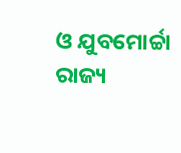ଓ ଯୁବମୋର୍ଚ୍ଚା ରାଜ୍ୟ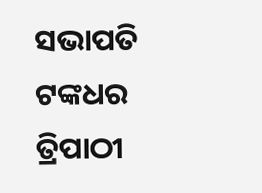ସଭାପତି ଟଙ୍କଧର
ତ୍ରିପାଠୀ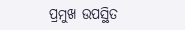ପ୍ରମୁଖ ଉପସ୍ଥିତ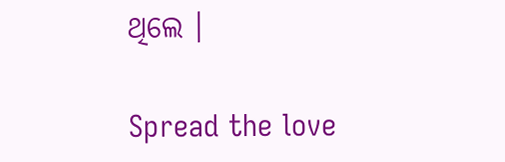ଥିଲେ ।

Spread the love